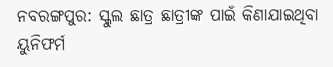ନବରଙ୍ଗପୁର: ସ୍କୁଲ ଛାତ୍ର ଛାତ୍ରୀଙ୍କ ପାଇଁ କିଣାଯାଇଥିବା ୟୁନିଫର୍ମ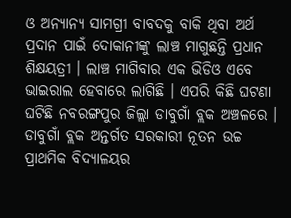ଓ ଅନ୍ୟାନ୍ୟ ସାମଗ୍ରୀ ବାବଦକୁ ବାକି ଥିବା ଅର୍ଥ ପ୍ରଦାନ ପାଇଁ ଦୋକାନୀଙ୍କୁ ଲାଞ୍ଚ ମାଗୁଛନ୍ତି ପ୍ରଧାନ ଶିକ୍ଷୟତ୍ରୀ । ଲାଞ୍ଚ ମାଗିବାର ଏକ ଭିଡିଓ ଏବେ ଭାଇରାଲ ହେବାରେ ଲାଗିଛି । ଏପରି କିଛି ଘଟଣା ଘଟିଛି ନବରଙ୍ଗପୁର ଜିଲ୍ଲା ଡାବୁଗାଁ ବ୍ଲକ ଅଞ୍ଚଳରେ । ଡାବୁଗାଁ ବ୍ଲକ ଅନ୍ତର୍ଗତ ସରକାରୀ ନୂତନ ଉଚ୍ଚ ପ୍ରାଥମିକ ବିଦ୍ୟାଳୟର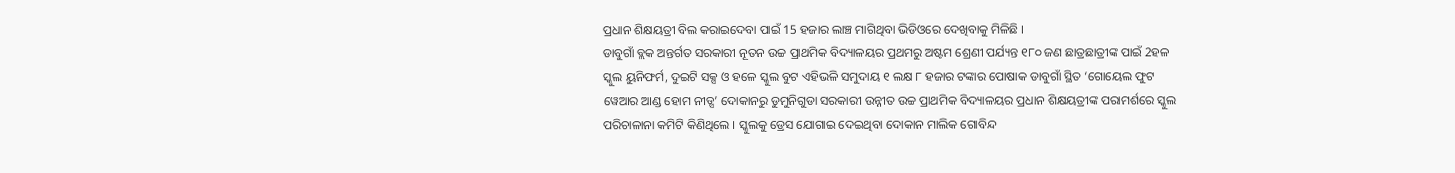ପ୍ରଧାନ ଶିକ୍ଷୟତ୍ରୀ ବିଲ କରାଇଦେବା ପାଇଁ 15 ହଜାର ଲାଞ୍ଚ ମାଗିଥିବା ଭିଡିଓରେ ଦେଖିବାକୁ ମିଳିଛି ।
ଡାବୁଗାଁ ବ୍ଲକ ଅନ୍ତର୍ଗତ ସରକାରୀ ନୂତନ ଉଚ୍ଚ ପ୍ରାଥମିକ ବିଦ୍ୟାଳୟର ପ୍ରଥମରୁ ଅଷ୍ଟମ ଶ୍ରେଣୀ ପର୍ଯ୍ୟନ୍ତ ୧୮୦ ଜଣ ଛାତ୍ରଛାତ୍ରୀଙ୍କ ପାଇଁ 2ହଳ ସ୍କୁଲ ୟୁନିଫର୍ମ, ଦୁଇଟି ସକ୍ସ ଓ ହଳେ ସ୍କୁଲ ବୁଟ ଏହିଭଳି ସମୁଦାୟ ୧ ଲକ୍ଷ ୮ ହଜାର ଟଙ୍କାର ପୋଷାକ ଡାବୁଗାଁ ସ୍ଥିତ ‘ଗୋୟେଲ ଫୁଟ ୱେଆର ଆଣ୍ଡ ହୋମ ନୀଡ୍ସ’ ଦୋକାନରୁ ଡୁମୁନିଗୁଡା ସରକାରୀ ଉନ୍ନୀତ ଉଚ୍ଚ ପ୍ରାଥମିକ ବିଦ୍ୟାଳୟର ପ୍ରଧାନ ଶିକ୍ଷୟତ୍ରୀଙ୍କ ପରାମର୍ଶରେ ସ୍କୁଲ ପରିଚାଳାନା କମିଟି କିଣିଥିଲେ । ସ୍କୁଲକୁ ଡ୍ରେସ ଯୋଗାଇ ଦେଇଥିବା ଦୋକାନ ମାଲିକ ଗୋବିନ୍ଦ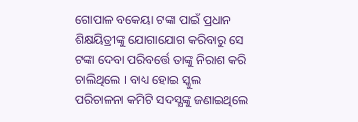ଗୋପାଳ ବକେୟା ଟଙ୍କା ପାଇଁ ପ୍ରଧାନ ଶିକ୍ଷୟିତ୍ରୀଙ୍କୁ ଯୋଗାଯୋଗ କରିବାରୁ ସେ ଟଙ୍କା ଦେବା ପରିବର୍ତ୍ତେ ତାଙ୍କୁ ନିରାଶ କରି ଚାଲିଥିଲେ । ବାଧ୍ୟ ହୋଇ ସ୍କୁଲ ପରିଚାଳନା କମିଟି ସଦସ୍ଯଙ୍କୁ ଜଣାଇଥିଲେ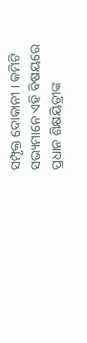ସମ୍ପୃକ୍ତ ଦୋକାନୀ । କମିଟି ସଭ୍ୟମାନେ ଏହି ବିଷୟରେ ପ୍ରଧାନ ଶିକ୍ଷୟିତ୍ରୀଙ୍କ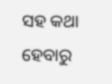ସହ କଥା ହେବାରୁ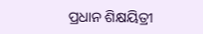ପ୍ରଧାନ ଶିକ୍ଷୟିତ୍ରୀ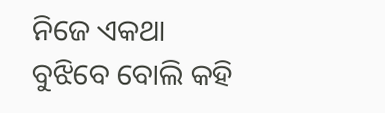ନିଜେ ଏକଥା ବୁଝିବେ ବୋଲି କହି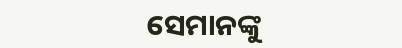ସେମାନଙ୍କୁ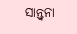ସାନ୍ତ୍ବନା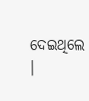ଦେଇଥିଲେ ।